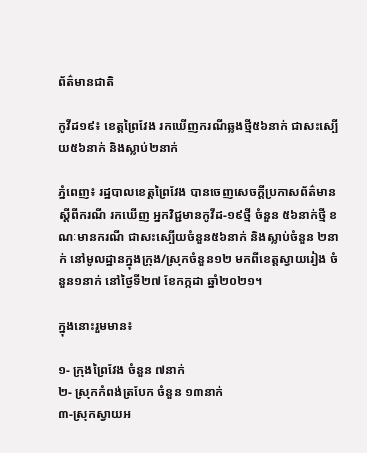ព័ត៌មានជាតិ

កូវីដ១៩៖ ខេត្តព្រៃវែង រកឃើញករណីឆ្លងថ្មី៥៦នាក់ ជាសះស្បើយ៥៦នាក់ និងស្លាប់២នាក់

ភ្នំពេញ៖ រដ្ឋបាលខេត្តព្រៃវែង បានចេញសេចក្ដីប្រកាសព័ត៌មាន ស្ដីពីករណី រកឃើញ អ្នកវិជ្ជមានកូវីដ-១៩ថ្មី ចំនួន ៥៦នាក់ថ្មី ខណៈមានករណី ជាសះស្បើយចំនួន៥៦នាក់ និងស្លាប់ចំនួន ២នាក់ នៅមូលដ្ឋានក្នុងក្រុង/ស្រុកចំនួន១២ មកពីខេត្តស្វាយរៀង ចំនួន១នាក់ នៅថ្ងៃទី២៧ ខែកក្កដា ឆ្នាំ២០២១។

ក្នុងនោះរួមមាន៖

១- ក្រុងព្រៃវែង ចំនួន ៧នាក់
២- ស្រុកកំពង់ត្របែក ចំនួន ១៣នាក់
៣-ស្រុកស្វាយអ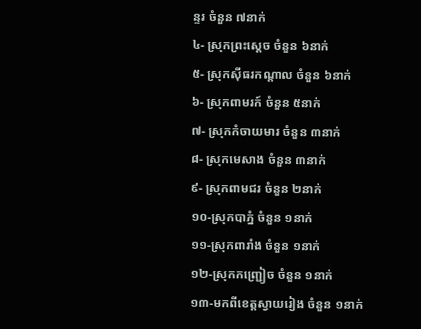ន្ទរ ចំនួន ៧នាក់
៤- ស្រុកព្រះសេ្ដច ចំនួន ៦នាក់
៥- ស្រុកសុីធរកណ្ដាល ចំនួន ៦នាក់
៦- ស្រុកពាមរក៍ ចំនួន ៥នាក់
៧- ស្រុកកំចាយមារ ចំនួន ៣នាក់
៨- ស្រុកមេសាង ចំនួន ៣នាក់
៩- ស្រុកពាមជរ ចំនួន ២នាក់
១០-ស្រុកបាភ្នំ ចំនួន ១នាក់
១១-ស្រុកពារាំង ចំនួន ១នាក់
១២-ស្រុកកញ្ជ្រៀច ចំនួន ១នាក់
១៣-មកពីខេត្តស្វាយរៀង ចំនួន ១នាក់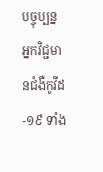បច្ចុប្បន្ន អ្នកវិជ្ជមានជំងឺកូវីដ-១៩ ទាំង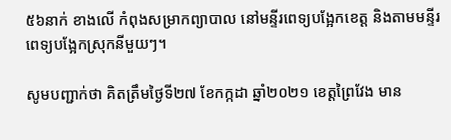៥៦នាក់ ខាងលើ កំពុងសម្រាកព្យាបាល នៅមន្ទីរពេទ្យបង្អែកខេត្ត និងតាមមន្ទីរពេទ្យបង្អែកស្រុកនីមួយៗ។

សូមបញ្ជាក់ថា គិតត្រឹមថ្ងៃទី២៧ ខែកក្កដា ឆ្នាំ២០២១ ខេត្តព្រៃវែង មាន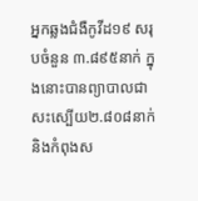អ្នកឆ្លងជំងឺកូវីដ១៩ សរុបចំនួន ៣.៨៩៥នាក់ ក្នុងនោះបានព្យាបាលជាសះស្បើយ២.៨០៨នាក់ និងកំពុងស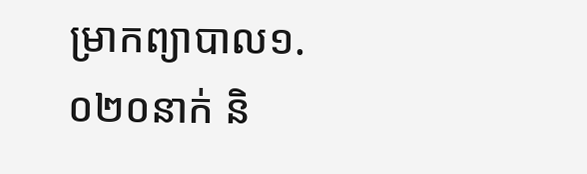ម្រាកព្យាបាល១.០២០នាក់ និ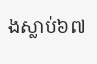ងស្លាប់៦៧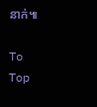នាក់៕

To Top